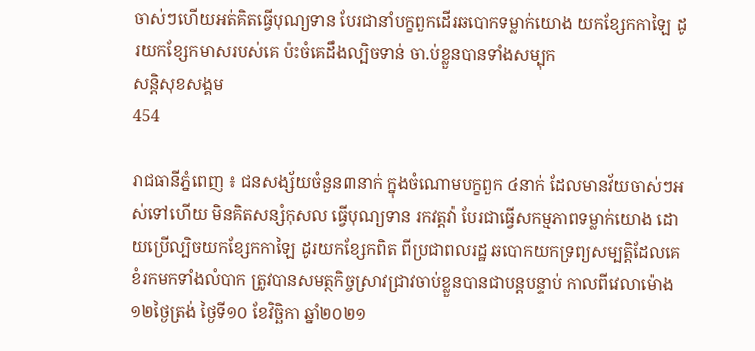ចាស់ៗហើយអត់គិតធ្វើបុណ្យទាន បែរជានាំបក្ខពួកដើរឆបោកទម្លាក់យោង យកខ្សែកកាឡៃ ដូរយកខ្សែកមាសរបស់គេ ប៉ះចំគេដឹងល្បិចទាន់ ចា.ប់ខ្លួនបានទាំងសម្បុក
សន្តិសុខសង្គម
454

រាជធានីភ្នំពេញ ៖ ជនសង្ស័យចំនួន៣នាក់ ក្នុងចំណោមបក្ខពួក ៤នាក់ ដែលមានវ័យចាស់ៗអស់ទៅហើយ មិនគិតសន្សំកុសល ធ្វើបុណ្យទាន រកវត្តវ៉ា បែរជាធ្វើសកម្មភាពទម្លាក់យោង ដោយប្រើល្បិចយកខ្សែកកាឡៃ ដូរយកខ្សែកពិត ពីប្រជាពលរដ្ឋ ឆបោកយកទ្រព្យសម្បត្តិដែលគេខំរកមកទាំងលំបាក ត្រូវបានសមត្ថកិច្ចស្រាវជ្រាវចាប់ខ្លួនបានជាបន្តបន្ទាប់ កាលពីវេលាម៉ោង ១២ថ្ងៃត្រង់ ថ្ងៃទី១០ ខែវិច្ឆិកា ឆ្នាំ២០២១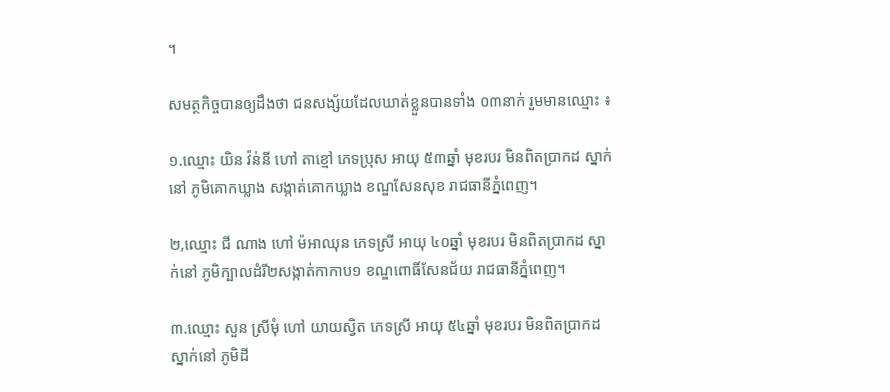។

សមត្ថកិច្ចបានឲ្យដឹងថា ជនសង្ស័យដែលឃាត់ខ្លួនបានទាំង ០៣នាក់ រួមមានឈ្មោះ ៖

១.ឈ្មោះ យិន វ៉ន់នី ហៅ តាខ្មៅ ភេទប្រុស អាយុ ៥៣ឆ្នាំ មុខរបរ មិនពិតប្រាកដ ស្នាក់នៅ ភូមិគោកឃ្លាង សង្កាត់គោកឃ្លាង ខណ្ឌសែនសុខ រាជធានីភ្នំពេញ។

២,ឈ្មោះ ជី ណាង ហៅ ម៉អាឈុន ភេទស្រី អាយុ ៤០ឆ្នាំ មុខរបរ មិនពិតប្រាកដ ស្នាក់នៅ ភូមិក្បាលដំរី២សង្កាត់កាកាប១ ខណ្ឌពោធិ៍សែនជ័យ រាជធានីភ្នំពេញ។

៣.ឈ្មោះ សួន ស្រីមុំ ហៅ យាយស្វិត ភេទស្រី អាយុ ៥៤ឆ្នាំ មុខរបរ មិនពិតប្រាកដ ស្នាក់នៅ ភូមិដី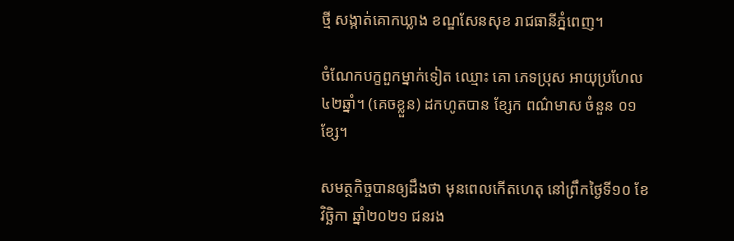ថ្មី សង្កាត់គោកឃ្លាង ខណ្ឌសែនសុខ រាជធានីភ្នំពេញ។

ចំណែកបក្ខពួកម្នាក់ទៀត ឈ្មោះ គោ ភេទប្រុស អាយុប្រហែល ៤២ឆ្នាំ។ (គេចខ្លួន) ដកហូតបាន ខ្សែក ពណ៌មាស ចំនួន ០១ខ្សែ។

សមត្ថកិច្ចបានឲ្យដឹងថា មុនពេលកើតហេតុ នៅព្រឹកថ្ងៃទី១០ ខែវិច្ឆិកា ឆ្នាំ២០២១ ជនរង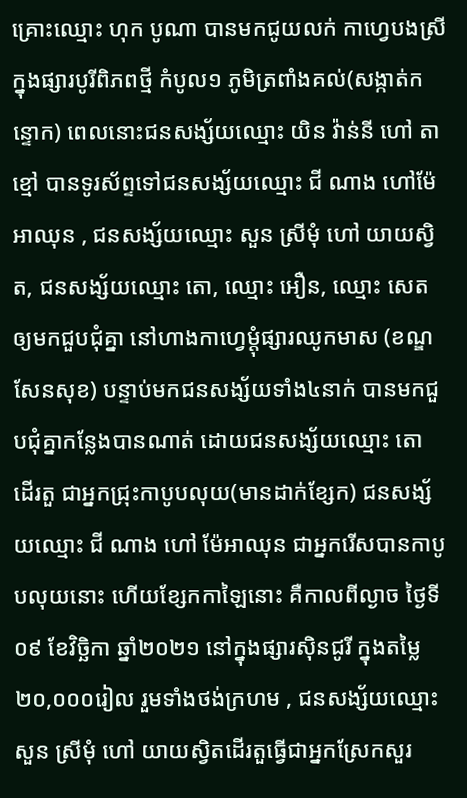គ្រោះឈ្មោះ ហុក បូណា បានមកជូយលក់ កាហ្វេបងស្រី ក្នុងផ្សារបូរីពិភពថ្មី កំបូល១ ភូមិត្រពាំងគល់(សង្កាត់កន្ទោក) ពេលនោះជនសង្ស័យឈ្មោះ យិន វ៉ាន់នី ហៅ តាខ្មៅ បានទូរស័ព្ទទៅជនសង្ស័យឈ្មោះ ជី ណាង ហៅម៉ែអាឈុន , ជនសង្ស័យឈ្មោះ សួន ស្រីមុំ ហៅ យាយស្វិត, ជនសង្ស័យឈ្មោះ តោ, ឈ្មោះ អឿន, ឈ្មោះ សេត ឲ្យមកជួបជុំគ្នា នៅហាងកាហ្វេម្ដុំផ្សារឈូកមាស (ខណ្ឌសែនសុខ) បន្ទាប់មកជនសង្ស័យទាំង៤នាក់ បានមកជួបជុំគ្នាកន្លែងបានណាត់ ដោយជនសង្ស័យឈ្មោះ តោ ដើរតួ ជាអ្នកជ្រុះកាបូបលុយ(មានដាក់ខ្សែក) ជនសង្ស័យឈ្មោះ ជី ណាង ហៅ ម៉ែអាឈុន ជាអ្នករើសបានកាបូបលុយនោះ ហើយខ្សែកកាឡៃនោះ គឺកាលពីល្ងាច ថ្ងៃទី០៩ ខែវិច្ឆិកា ឆ្នាំ២០២១ នៅក្នុងផ្សារស៊ិនជូរី ក្នុងតម្លៃ ២០,០០០រៀល រួមទាំងថង់ក្រហម , ជនសង្ស័យឈ្មោះ សួន ស្រីមុំ ហៅ យាយស្វិតដើរតួធ្វើជាអ្នកស្រែកសួរ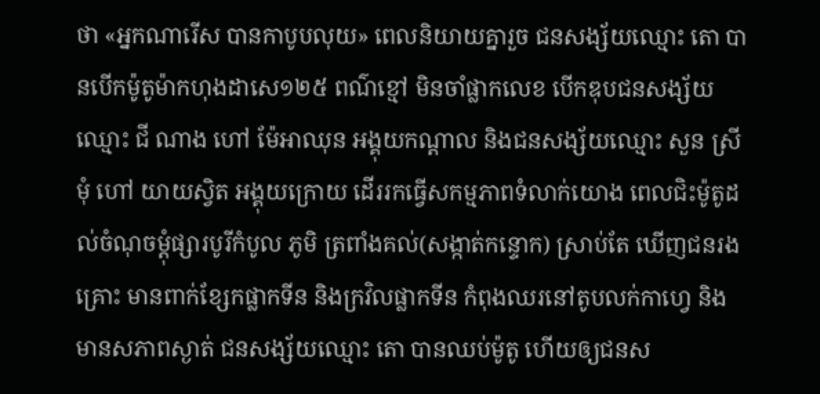ថា «អ្នកណារើស បានកាបូបលុយ» ពេលនិយាយគ្នារួច ជនសង្ស័យឈ្មោះ តោ បានបើកម៉ូតូម៉ាកហុងដាសេ១២៥ ពណ៌ខ្មៅ មិនចាំផ្លាកលេខ បើកឌុបជនសង្ស័យឈ្មោះ ជី ណាង ហៅ ម៉ែអាឈុន អង្គុយកណ្តាល និងជនសង្ស័យឈ្មោះ សួន ស្រីមុំ ហៅ យាយស្វិត អង្គុយក្រោយ ដើររកធ្វើសកម្មភាពទំលាក់យោង ពេលជិះម៉ូតូដល់ចំណុចម្ដុំផ្សារបូរីកំបូល ភូមិ ត្រពាំងគល់(សង្កាត់កន្ទោក) ស្រាប់តែ ឃើញជនរងគ្រោះ មានពាក់ខ្សែកផ្លាកទីន និងក្រវិលផ្លាកទីន កំពុងឈរនៅតូបលក់កាហ្វេ និងមានសភាពស្ងាត់ ជនសង្ស័យឈ្មោះ តោ បានឈប់ម៉ូតូ ហើយឲ្យជនស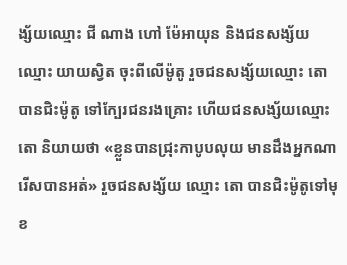ង្ស័យឈ្មោះ ជី ណាង ហៅ ម៉ែអាយុន និងជនសង្ស័យឈ្មោះ យាយស្វិត ចុះពីលើម៉ូតូ រួចជនសង្ស័យឈ្មោះ តោ បានជិះម៉ូតូ ទៅក្បែរជនរងគ្រោះ ហើយជនសង្ស័យឈ្មោះ តោ និយាយថា «ខ្លួនបានជ្រុះកាបូបលុយ មានដឹងអ្នកណារើសបានអត់» រួចជនសង្ស័យ ឈ្មោះ តោ បានជិះម៉ូតូទៅមុខ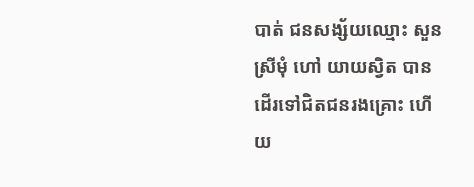បាត់ ជនសង្ស័យឈ្មោះ សួន ស្រីមុំ ហៅ យាយស្វិត បានដើរទៅជិតជនរងគ្រោះ ហើយ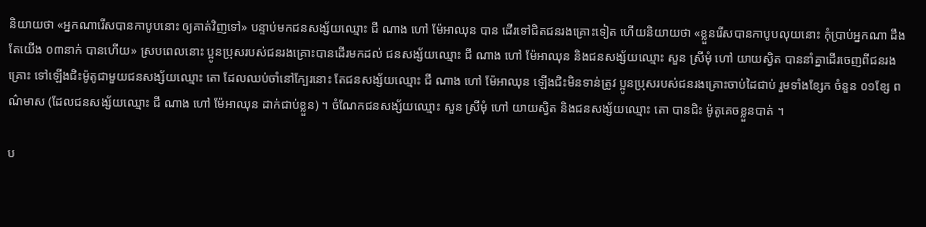និយាយថា «អ្នកណារើសបានកាបូបនោះ ឲ្យគាត់វិញទៅ» បន្ទាប់មកជនសង្ស័យឈ្មោះ ជី ណាង ហៅ ម៉ែអាឈុន បាន ដើរទៅជិតជនរងគ្រោះទៀត ហើយនិយាយថា «ខ្លួនរើសបានកាបូបលុយនោះ កុំប្រាប់អ្នកណា ដឹងតែយើង ០៣នាក់ បានហើយ» ស្របពេលនោះ ប្អូនប្រុសរបស់ជនរងគ្រោះបានដើរមកដល់ ជនសង្ស័យឈ្មោះ ជី ណាង ហៅ ម៉ែអាឈុន និងជនសង្ស័យឈ្មោះ សួន ស្រីមុំ ហៅ យាយស្វិត បាននាំគ្នាដើរចេញពីជនរងគ្រោះ ទៅឡើងជិះម៉ូតូជាមួយជនសង្ស័យឈ្មោះ តោ ដែលឈប់ចាំនៅក្បែរនោះ តែជនសង្ស័យឈ្មោះ ជី ណាង ហៅ ម៉ែអាឈុន ឡើងជិះមិនទាន់ត្រូវ ប្អូនប្រុសរបស់ជនរងគ្រោះចាប់ដៃជាប់ រួមទាំងខ្សែក ចំនួន ០១ខ្សែ ពណ៌មាស (ដែលជនសង្ស័យឈ្មោះ ជី ណាង ហៅ ម៉ែអាឈុន ដាក់ជាប់ខ្លួន) ។ ចំណែកជនសង្ស័យឈ្មោះ សួន ស្រីមុំ ហៅ យាយស្វិត និងជនសង្ស័យឈ្មោះ តោ បានជិះ ម៉ូតូគេចខ្លួនបាត់ ។

ប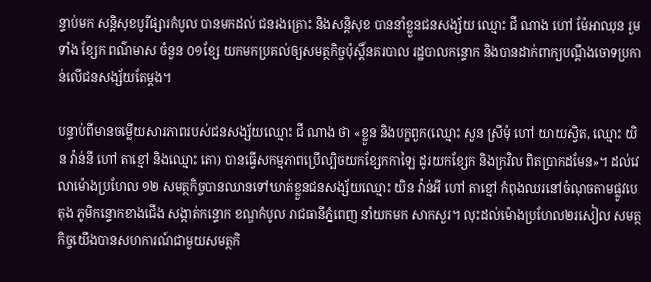ន្ទាប់មក សន្តិសុខបូរីផ្សារកំបូល បានមកដល់ ជនរងគ្រោះ និងសន្តិសុខ បាននាំខ្លួនជនសង្ស័យ ឈ្មោះ ជី ណាង ហៅ ម៉ែអាឈុន រួមទាំង ខ្សែក ពណ៌មាស ចំនួន ០១ខ្សែ យកមកប្រគល់ឲ្យសមត្ថកិច្ចប៉ុស្តិ៍នគរបាល រដ្ឋបាលកន្ទោក និងបានដាក់ពាក្យបណ្តឹងចោទប្រកាន់លើជនសង្ស័យតែម្ដង។

បន្ទាប់ពីមានចម្លើយសារភាពរបស់ជនសង្ស័យឈ្មោះ ជី ណាង ថា «ខ្លួន និងបក្ខពួក(ឈ្មោះ សួន ស្រីមុំ ហៅ យាយស្វិត, ឈ្មោះ យិន វ៉ាន់នី ហៅ តាខ្មៅ និងឈ្មោះ តោ) បានធ្វើសកម្មភាពប្រើល្បិចយកខ្សែកកាឡៃ ដូរយកខ្សែក និងក្រវិល ពិតប្រាកដមែន»។ ដល់វេលាម៉ោងប្រហែល ១២ សមត្ថកិច្ចបានឈានទៅឃាត់ខ្លួនជនសង្ស័យឈ្មោះ យិន វ៉ាន់អី ហៅ តាខ្មៅ កំពុងឈរនៅចំណុចតាមផ្លូវបេតុង ភូមិកន្ទោកខាងជើង សង្កាត់កន្ទោក ខណ្ឌកំបូល រាជធានីភ្នំពេញ នាំយកមក សាកសួរ។ លុះដល់ម៉ោងប្រហែល២រសៀល សមត្ថកិច្ចយើងបានសហការណ៍ជាមួយសមត្ថកិ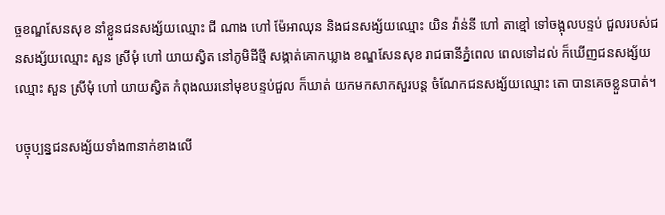ច្ចខណ្ឌសែនសុខ នាំខ្លួនជនសង្ស័យឈ្មោះ ជី ណាង ហៅ ម៉ែអាឈុន និងជនសង្ស័យឈ្មោះ យិន វ៉ាន់នី ហៅ តាខ្មៅ ទៅចង្អុលបន្ទប់ ជួលរបស់ជនសង្ស័យឈ្មោះ សួន ស្រីមុំ ហៅ យាយស្វិត នៅភូមិដីថ្មី សង្កាត់គោកឃ្លាង ខណ្ឌសែនសុខ រាជធានីភ្នំពេល ពេលទៅដល់ ក៏ឃើញជនសង្ស័យឈ្មោះ សួន ស្រីមុំ ហៅ យាយស្វិត កំពុងឈរនៅមុខបន្ទប់ជួល ក៏ឃាត់ យកមកសាកសួរបន្ត ចំណែកជនសង្ស័យឈ្មោះ តោ បានគេចខ្លួនបាត់។

បច្ចុប្បន្នជនសង្ស័យទាំង៣នាក់ខាងលើ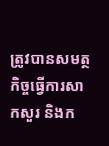ត្រូវបានសមត្ថកិច្ចធ្វើការសាកសួរ និងក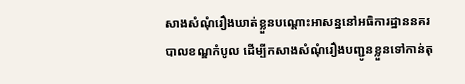សាងសំណុំរឿងឃាត់ខ្លួនបណ្តោះអាសន្ននៅអធិការដ្ឋាននគរបាលខណ្ឌកំបូល ដើម្បីកសាងសំណុំរឿងបញ្ជូនខ្លួនទៅកាន់តុ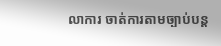លាការ ចាត់ការតាមច្បាប់បន្ត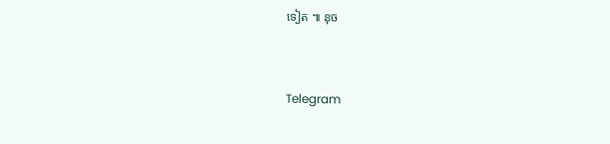ទៀត ៕ នុច


Telegram